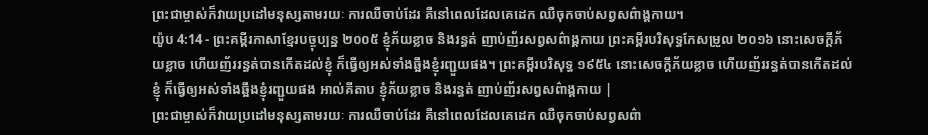ព្រះជាម្ចាស់ក៏វាយប្រដៅមនុស្សតាមរយៈ ការឈឺចាប់ដែរ គឺនៅពេលដែលគេដេក ឈឺចុកចាប់សព្វសព៌ាង្គកាយ។
យ៉ូប 4:14 - ព្រះគម្ពីរភាសាខ្មែរបច្ចុប្បន្ន ២០០៥ ខ្ញុំភ័យខ្លាច និងរន្ធត់ ញាប់ញ័រសព្វសព៌ាង្គកាយ ព្រះគម្ពីរបរិសុទ្ធកែសម្រួល ២០១៦ នោះសេចក្ដីភ័យខ្លាច ហើយញ័ររន្ធត់បានកើតដល់ខ្ញុំ ក៏ធ្វើឲ្យអស់ទាំងឆ្អឹងខ្ញុំរញ្ជួយផង។ ព្រះគម្ពីរបរិសុទ្ធ ១៩៥៤ នោះសេចក្ដីភ័យខ្លាច ហើយញ័ររន្ធត់បានកើតដល់ខ្ញុំ ក៏ធ្វើឲ្យអស់ទាំងឆ្អឹងខ្ញុំរញ្ជួយផង អាល់គីតាប ខ្ញុំភ័យខ្លាច និងរន្ធត់ ញាប់ញ័រសព្វសព៌ាង្គកាយ |
ព្រះជាម្ចាស់ក៏វាយប្រដៅមនុស្សតាមរយៈ ការឈឺចាប់ដែរ គឺនៅពេលដែលគេដេក ឈឺចុកចាប់សព្វសព៌ា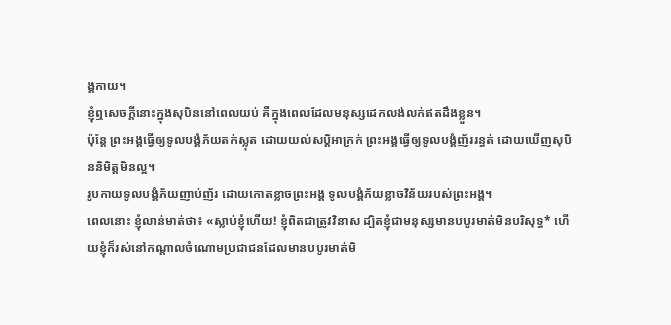ង្គកាយ។
ខ្ញុំឮសេចក្ដីនោះក្នុងសុបិននៅពេលយប់ គឺក្នុងពេលដែលមនុស្សដេកលង់លក់ឥតដឹងខ្លួន។
ប៉ុន្តែ ព្រះអង្គធ្វើឲ្យទូលបង្គំភ័យតក់ស្លុត ដោយយល់សប្ដិអាក្រក់ ព្រះអង្គធ្វើឲ្យទូលបង្គំញ័ររន្ធត់ ដោយឃើញសុបិននិមិត្តមិនល្អ។
រូបកាយទូលបង្គំភ័យញាប់ញ័រ ដោយកោតខ្លាចព្រះអង្គ ទូលបង្គំភ័យខ្លាចវិន័យរបស់ព្រះអង្គ។
ពេលនោះ ខ្ញុំលាន់មាត់ថា៖ «ស្លាប់ខ្ញុំហើយ! ខ្ញុំពិតជាត្រូវវិនាស ដ្បិតខ្ញុំជាមនុស្សមានបបូរមាត់មិនបរិសុទ្ធ* ហើយខ្ញុំក៏រស់នៅកណ្ដាលចំណោមប្រជាជនដែលមានបបូរមាត់មិ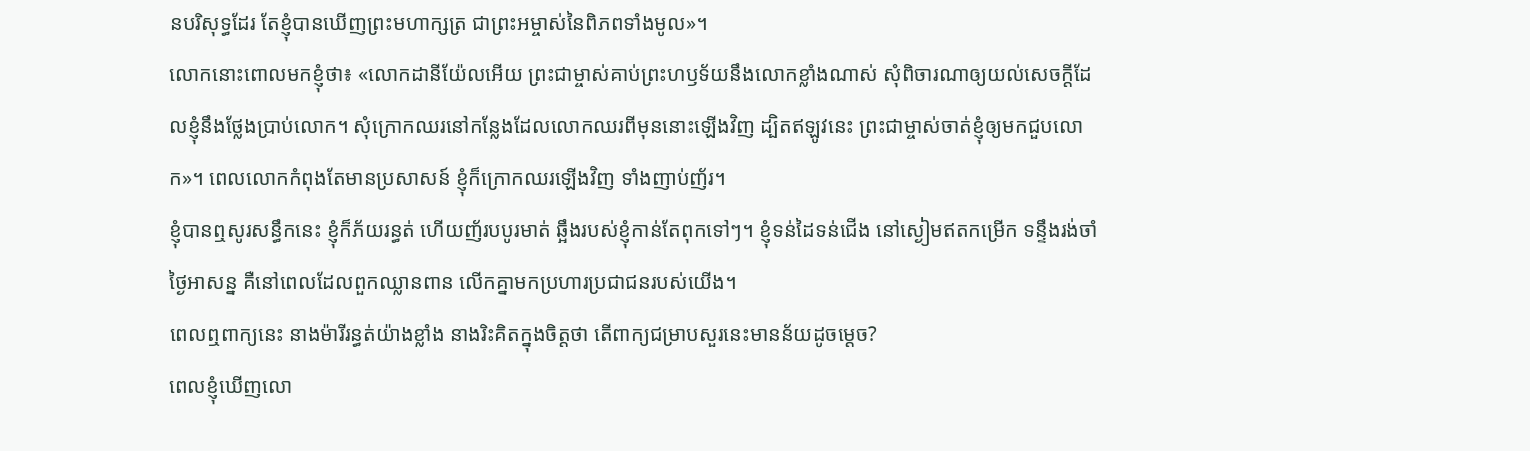នបរិសុទ្ធដែរ តែខ្ញុំបានឃើញព្រះមហាក្សត្រ ជាព្រះអម្ចាស់នៃពិភពទាំងមូល»។
លោកនោះពោលមកខ្ញុំថា៖ «លោកដានីយ៉ែលអើយ ព្រះជាម្ចាស់គាប់ព្រះហឫទ័យនឹងលោកខ្លាំងណាស់ សុំពិចារណាឲ្យយល់សេចក្ដីដែលខ្ញុំនឹងថ្លែងប្រាប់លោក។ សុំក្រោកឈរនៅកន្លែងដែលលោកឈរពីមុននោះឡើងវិញ ដ្បិតឥឡូវនេះ ព្រះជាម្ចាស់ចាត់ខ្ញុំឲ្យមកជួបលោក»។ ពេលលោកកំពុងតែមានប្រសាសន៍ ខ្ញុំក៏ក្រោកឈរឡើងវិញ ទាំងញាប់ញ័រ។
ខ្ញុំបានឮសូរសន្ធឹកនេះ ខ្ញុំក៏ភ័យរន្ធត់ ហើយញ័របបូរមាត់ ឆ្អឹងរបស់ខ្ញុំកាន់តែពុកទៅៗ។ ខ្ញុំទន់ដៃទន់ជើង នៅស្ងៀមឥតកម្រើក ទន្ទឹងរង់ចាំថ្ងៃអាសន្ន គឺនៅពេលដែលពួកឈ្លានពាន លើកគ្នាមកប្រហារប្រជាជនរបស់យើង។
ពេលឮពាក្យនេះ នាងម៉ារីរន្ធត់យ៉ាងខ្លាំង នាងរិះគិតក្នុងចិត្តថា តើពាក្យជម្រាបសួរនេះមានន័យដូចម្ដេច?
ពេលខ្ញុំឃើញលោ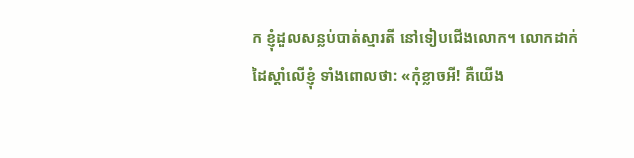ក ខ្ញុំដួលសន្លប់បាត់ស្មារតី នៅទៀបជើងលោក។ លោកដាក់ដៃស្ដាំលើខ្ញុំ ទាំងពោលថា: «កុំខ្លាចអី! គឺយើង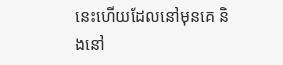នេះហើយដែលនៅមុនគេ និងនៅ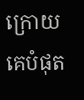ក្រោយគេបំផុត